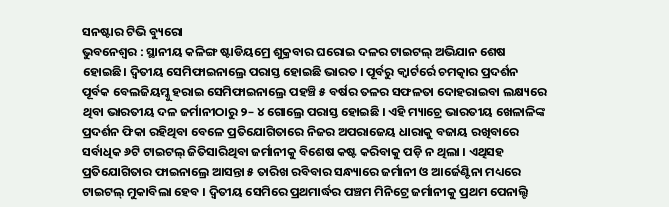ସନଷ୍ଟାର ଟିଭି ବ୍ୟୁରୋ
ଭୁବନେଶ୍ୱର : ସ୍ଥାନୀୟ କଳିଙ୍ଗ ଷ୍ଟାଡିୟମ୍ରେ ଶୁକ୍ରବାର ଘରୋଇ ଦଳର ଟାଇଟଲ୍ ଅଭିଯାନ ଶେଷ ହୋଇଛି। ଦ୍ଵିତୀୟ ସେମିଫାଇନାଲ୍ରେ ପରାସ୍ତ ହୋଇଛି ଭାରତ । ପୂର୍ବରୁ କ୍ୱାର୍ଟର୍ରେ ଚମତ୍କାର ପ୍ରଦର୍ଶନ ପୂର୍ବକ ବେଲଜିୟମ୍କୁ ହରାଇ ସେମିଫାଇନାଲ୍ରେ ପହଞ୍ଚି ୫ ବର୍ଷର ତଳର ସଫଳତା ଦୋହରାଇବା ଲକ୍ଷ୍ୟରେ ଥିବା ଭାରତୀୟ ଦଳ ଜର୍ମାନୀଠାରୁ ୨– ୪ ଗୋଲ୍ରେ ପରାସ୍ତ ହୋଇଛି । ଏହି ମ୍ୟାଚ୍ରେ ଭାରତୀୟ ଖେଳାଳିଙ୍କ ପ୍ରଦର୍ଶନ ଫିକା ରହିଥିବା ବେଳେ ପ୍ରତିଯୋଗିତାରେ ନିଜର ଅପରାଜେୟ ଧାରାକୁ ବଜାୟ ରଖିବାରେ ସର୍ବାଧିକ ୬ଟି ଟାଇଟଲ୍ ଜିତିସାରିଥିବା ଜର୍ମାନୀକୁ ବିଶେଷ କଷ୍ଟ କରିବାକୁ ପଡ଼ି ନ ଥିଲା । ଏଥିସହ ପ୍ରତିଯୋଗିତାର ଫାଇନାଲ୍ରେ ଆସନ୍ତା ୫ ତାରିଖ ରବିବାର ସନ୍ଧ୍ୟାରେ ଜର୍ମାନୀ ଓ ଆର୍ଜେଣ୍ଟିନା ମଧ୍ୟରେ ଟାଇଟଲ୍ ମୁକାବିଲା ହେବ । ଦ୍ୱିତୀୟ ସେମିରେ ପ୍ରଥମାର୍ଦ୍ଧର ପଞ୍ଚମ ମିନିଟ୍ରେ ଜର୍ମାନୀକୁ ପ୍ରଥମ ପେନାଲ୍ଟି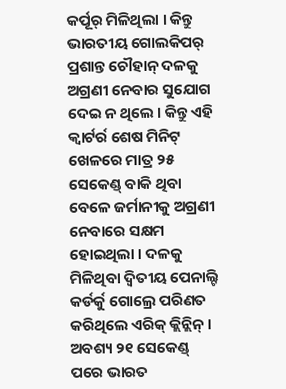କର୍ପୂର୍ ମିଳିଥିଲା । କିନ୍ତୁ ଭାରତୀୟ ଗୋଲକିପର୍ ପ୍ରଶାନ୍ତ ଚୌହାନ୍ ଦଳକୁ ଅଗ୍ରଣୀ ନେବାର ସୁଯୋଗ ଦେଇ ନ ଥିଲେ । କିନ୍ତୁ ଏହି କ୍ୱାର୍ଟର୍ର ଶେଷ ମିନିଟ୍ ଖେଳରେ ମାତ୍ର ୨୫ ସେକେଣ୍ଡ୍ ବାକି ଥିବା ବେଳେ ଜର୍ମାନୀକୁ ଅଗ୍ରଣୀ ନେବାରେ ସକ୍ଷମ ହୋଇଥିଲା । ଦଳକୁ ମିଳିଥିବା ଦ୍ୱିତୀୟ ପେନାଲ୍ଟି କର୍ଡର୍କୁ ଗୋଲ୍ରେ ପରିଣତ କରିଥିଲେ ଏରିକ୍ କ୍ଲିନ୍ଲିନ୍ । ଅବଶ୍ୟ ୨୧ ସେକେଣ୍ଡ୍ ପରେ ଭାରତ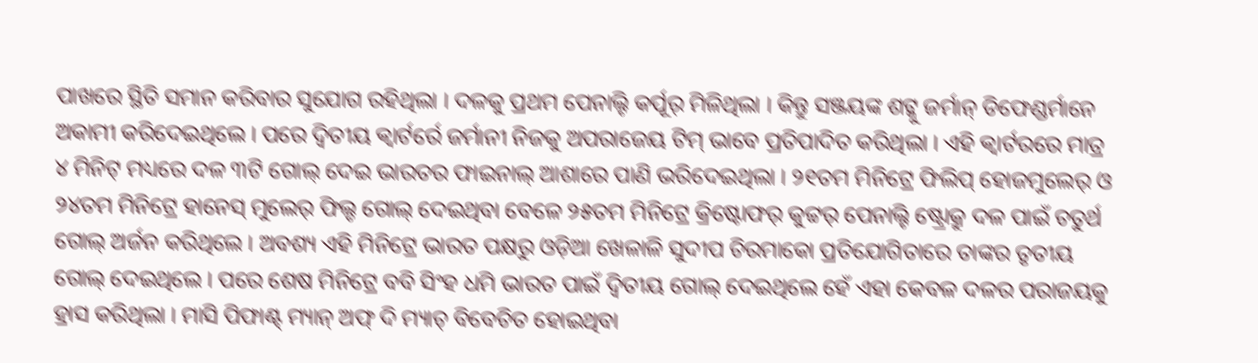ପାଖରେ ସ୍ଥିତି ସମାନ କରିବାର ସୁଯୋଗ ରହିଥିଲା । ଦଳକୁ ପ୍ରଥମ ପେନାଲ୍ଟି କର୍ପୂର୍ ମିଳିଥିଲା । କିନ୍ତୁ ସଞ୍ଜୟଙ୍କ ଶଟ୍କୁ ଜର୍ମାନ୍ ଡିଫେଣ୍ଡର୍ମାନେ ଅକାମୀ କରିଦେଇଥିଲେ । ପରେ ଦ୍ୱିତୀୟ କ୍ୱାର୍ଟର୍ରେ ଜର୍ମାନୀ ନିଜକୁ ଅପରାଜେୟ ଟିମ୍ ଭାବେ ପ୍ରତିପାଦିତ କରିଥିଲା । ଏହି କ୍ୱାର୍ଟରରେ ମାତ୍ର ୪ ମିନିଟ୍ ମଧ୍ୟରେ ଦଳ ୩ଟି ଗୋଲ୍ ଦେଇ ଭାରତର ଫାଇନାଲ୍ ଆଶାରେ ପାଣି ଭରିଦେଇଥିଲା । ୨୧ତମ ମିନିଟ୍ରେ ଫିଲିପ୍ ହୋଜମୁଲେର୍ ଓ ୨୪ତମ ମିନିଟ୍ରେ ହାନେସ୍ ମୁଲେର୍ ଫିଲ୍ଡ ଗୋଲ୍ ଦେଇଥିବା ବେଳେ ୨୫ତମ ମିନିଟ୍ରେ କ୍ରିଷ୍ଟୋଫର୍ କୁଟ୍ଟର୍ ପେନାଲ୍ଟି ଷ୍ଟ୍ରୋକ୍ରୁ ଦଳ ପାଇଁ ଚତୁର୍ଥ ଗୋଲ୍ ଅର୍ଜନ କରିଥିଲେ । ଅବଶ୍ୟ ଏହି ମିନିଟ୍ରେ ଭାରତ ପକ୍ଷରୁ ଓଡ଼ିଆ ଖେଳାଳି ସୁଦୀପ ଚିରମାକୋ ପ୍ରତିଯୋଗିତାରେ ତାଙ୍କର ତୃତୀୟ ଗୋଲ୍ ଦେଇଥିଲେ । ପରେ ଶେଷ ମିନିଟ୍ରେ ବବି ସିଂହ ଧମି ଭାରତ ପାଇଁ ଦ୍ୱିତୀୟ ଗୋଲ୍ ଦେଇଥିଲେ ହେଁ ଏହା କେବଳ ଦଳର ପରାଜୟକୁ ହ୍ରାସ କରିଥିଲା । ମାସି ପିଫାଣ୍ଟ୍ ମ୍ୟାନ୍ ଅଫ୍ ଦି ମ୍ୟାଚ୍ ବିବେଚିତ ହୋଇଥିବା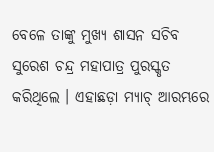ବେଳେ ତାଙ୍କୁ ମୁଖ୍ୟ ଶାସନ ସଚିବ ସୁରେଶ ଚନ୍ଦ୍ର ମହାପାତ୍ର ପୁରସ୍କୃତ କରିଥିଲେ । ଏହାଛଡ଼ା ମ୍ୟାଚ୍ ଆରମ୍ଭରେ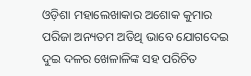ଓଡ଼ିଶା ମହାଲେଖାକାର ଅଶୋକ କୁମାର ପରିଜା ଅନ୍ୟତମ ଅତିଥି ଭାବେ ଯୋଗଦେଇ ଦୁଇ ଦଳର ଖେଳାଳିଙ୍କ ସହ ପରିଚିତ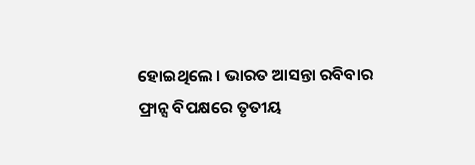ହୋଇଥିଲେ । ଭାରତ ଆସନ୍ତା ରବିବାର ଫ୍ରାନ୍ସ ବିପକ୍ଷରେ ତୃତୀୟ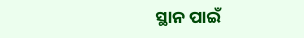ସ୍ଥାନ ପାଇଁ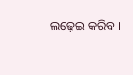ଲଢ଼େଇ କରିବ ।